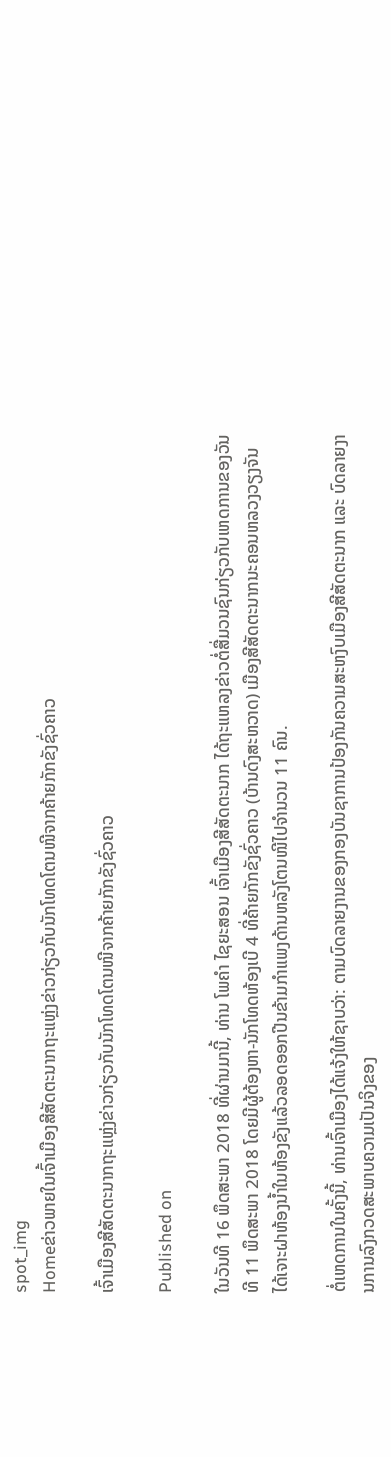spot_img
Homeຂ່າວພາຍໃນເຈົ້າເມືອງສີສັດຕະນາກຖະແຫຼ່ງຂ່າວກ່ຽວກັບນັກໂທດໂຕນໜີຈາກຄ້າຍກັກຂັງຊົ່ວຄາວ

ເຈົ້າເມືອງສີສັດຕະນາກຖະແຫຼ່ງຂ່າວກ່ຽວກັບນັກໂທດໂຕນໜີຈາກຄ້າຍກັກຂັງຊົ່ວຄາວ

Published on

ໃນວັນທີ 16 ພຶດສະພາ 2018 ທີ່ຜ່ານມານີ້, ທ່ານ ໂພຄໍາ ໄຊຍະສອນ ເຈົ້າເມືອງສີສັດຕະນາກ ໄດ້ຖະແຫລງຂ່າວຕໍ່ສື່ມວນຊົນກ່ຽວກັບເຫດການຂອງວັນທີ 11 ພຶດສະພາ 2018 ໂດຍມີຜູ້ຕ້ອງຫາ-ນັກໂທດຫ້ອງເບີ 4 ທີ່ຄ້າຍກັກຂັງຊົ່ວຄາວ (ບ້ານດົງສະຫວາດ) ເມືອງສີສັດຕະນາກນະຄອນຫລວງວຽງຈັນ ໄດ້ເຈາະຝາຫ້ອງນໍ້າໃນຫ້ອງຂັງແລ້ວລອດອອກປີນຂ້າມກຳແພງດ້ານຫລັງໂຕນໜີໄປຈຳນວນ 11 ຄົນ.

ຕໍ່ເຫດການໃນຄັ້ງນີ້, ທ່ານເຈົ້າເມືອງໄດ້ແຈ້ງໃຫ້ຊາບວ່າ: ຕາມບົດລາຍງານຂອງກອງບັນຊາການປ້ອງກັນຄວາມສະຫງົບເມືອງສີສັດຕະນາກ ແລະ ບົດລາຍງານການລົງກວດສະພາບຄວາມເປັນຈິງຂອງ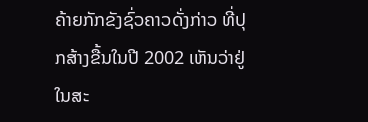ຄ້າຍກັກຂັງຊົ່ວຄາວດັ່ງກ່າວ ທີ່ປຸກສ້າງຂື້ນໃນປີ 2002 ເຫັນວ່າຢູ່ໃນສະ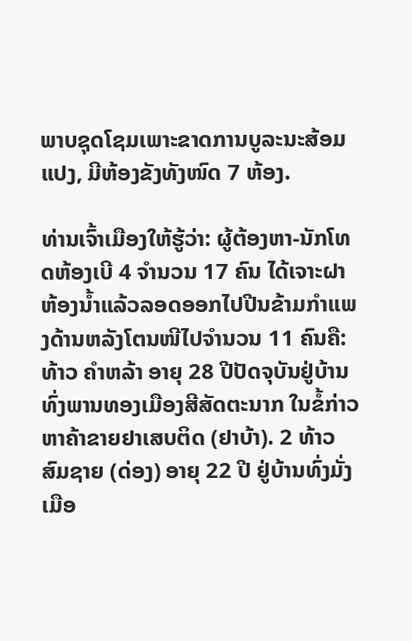ພາບຊຸດໂຊມເພາະຂາດການບູລະນະສ້ອມແປງ, ມີຫ້ອງຂັງທັງໜົດ 7 ຫ້ອງ.

ທ່ານເຈົ້າເມືອງໃຫ້ຮູ້ວ່າ: ຜູ້ຕ້ອງຫາ-ນັກໂທດຫ້ອງເບີ 4 ຈຳນວນ 17 ຄົນ ໄດ້ເຈາະຝາຫ້ອງນໍ້າແລ້ວລອດອອກໄປປີນຂ້າມກຳແພງດ້ານຫລັງໂຕນໜີໄປຈຳນວນ 11 ຄົນຄື: ທ້າວ ຄຳຫລ້າ ອາຍຸ 28 ປີປັດຈຸບັນຢູ່ບ້ານທົ່ງພານທອງເມືອງສີສັດຕະນາກ ໃນຂໍ້ກ່າວຫາຄ້າຂາຍຢາເສບຕິດ (ຢາບ້າ). 2 ທ້າວ ສົມຊາຍ (ດ່ອງ) ອາຍຸ 22 ປີ ຢູ່ບ້ານທົ່ງມັ່ງເມືອ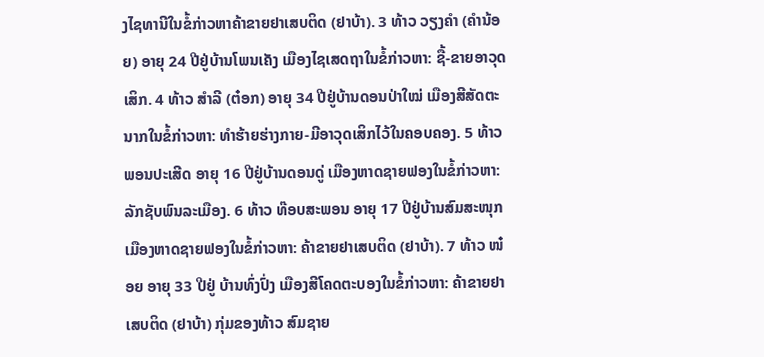ງໄຊທານີໃນຂໍ້ກ່າວຫາຄ້າຂາຍຢາເສບຕິດ (ຢາບ້າ). 3 ທ້າວ ວຽງຄຳ (ຄຳນ້ອຍ) ອາຍຸ 24 ປີຢູ່ບ້ານໂພນເຄັງ ເມືອງໄຊເສດຖາໃນຂໍ້ກ່າວຫາ: ຊື້-ຂາຍອາວຸດເສິກ. 4 ທ້າວ ສຳລີ (ຕ໋ອກ) ອາຍຸ 34 ປີຢູ່ບ້ານດອນປ່າໃໝ່ ເມືອງສີສັດຕະນາກໃນຂໍ້ກ່າວຫາ: ທຳຮ້າຍຮ່າງກາຍ-ມີອາວຸດເສິກໄວ້ໃນຄອບຄອງ. 5 ທ້າວ ພອນປະເສີດ ອາຍຸ 16 ປີຢູ່ບ້ານດອນດູ່ ເມືອງຫາດຊາຍຟອງໃນຂໍ້ກ່າວຫາ: ລັກຊັບພົນລະເມືອງ. 6 ທ້າວ ທ໊ອບສະພອນ ອາຍຸ 17 ປີຢູ່ບ້ານສົມສະໜຸກເມືອງຫາດຊາຍຟອງໃນຂໍ້ກ່າວຫາ: ຄ້າຂາຍຢາເສບຕິດ (ຢາບ້າ). 7 ທ້າວ ໜ໋ອຍ ອາຍຸ 33 ປີຢູ່ ບ້ານທົ່ງປົ່ງ ເມືອງສີໂຄດຕະບອງໃນຂໍ້ກ່າວຫາ: ຄ້າຂາຍຢາເສບຕິດ (ຢາບ້າ) ກຸ່ມຂອງທ້າວ ສົມຊາຍ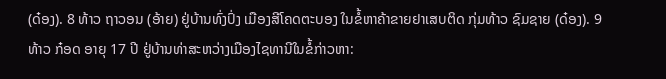(ດ໋ອງ). 8 ທ້າວ ຖາວອນ (ອ້າຍ) ຢູ່ບ້ານທົ່ງປົ່ງ ເມືອງສີໂຄດຕະບອງ ໃນຂໍ້ຫາຄ້າຂາຍຢາເສບຕິດ ກຸ່ມທ້າວ ຊົມຊາຍ (ດ໋ອງ). 9 ທ້າວ ກ໋ອດ ອາຍຸ 17 ປີ ຢູ່ບ້ານທ່າສະຫວ່າງເມືອງໄຊທານີໃນຂໍ້ກ່າວຫາ: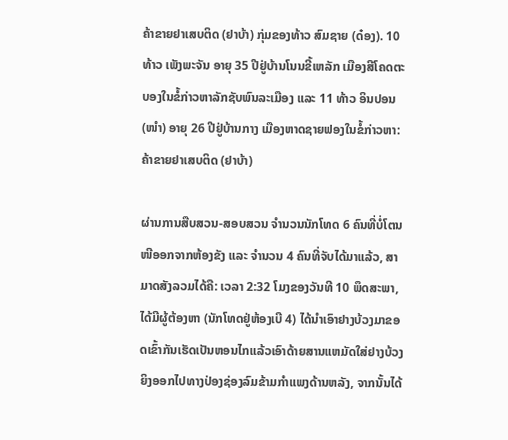ຄ້າຂາຍຢາເສບຕິດ (ຢາບ້າ) ກຸ່ມຂອງທ້າວ ສົມຊາຍ (ດ໋ອງ). 10 ທ້າວ ເພັງພະຈັນ ອາຍຸ 35 ປີຢູ່ບ້ານໂນນຂີ້ເຫລັກ ເມືອງສີໂຄດຕະບອງໃນຂໍ້ກ່າວຫາລັກຊັບພົນລະເມືອງ ແລະ 11 ທ້າວ ອິນປອນ (ໜຳ) ອາຍຸ 26 ປີຢູ່ບ້ານກາງ ເມືອງຫາດຊາຍຟອງໃນຂໍ້ກ່າວຫາ:ຄ້າຂາຍຢາເສບຕິດ (ຢາບ້າ)

ຜ່ານການສືບສວນ-ສອບສວນ ຈໍານວນນັກໂທດ 6 ຄົນທີ່ບໍ່ໂຕນໜີອອກຈາກຫ້ອງຂັງ ແລະ ຈຳນວນ 4 ຄົນທີ່ຈັບໄດ້ມາແລ້ວ, ສາມາດສັງລວມໄດ້ຄື: ເວລາ 2:32 ໂມງຂອງວັນທີ 10 ພຶດສະພາ, ໄດ້ມີຜູ້ຕ້ອງຫາ (ນັກໂທດຢູ່ຫ້ອງເບີ 4) ໄດ້ນຳເອົາຢາງບ້ວງມາຂອດເຂົ້າກັນເຮັດເປັນຫອນໄກແລ້ວເອົາດ້າຍສານແຫມັດໃສ່ຢາງບ້ວງຍິງອອກໄປທາງປ່ອງຊ່ອງລົມຂ້າມກຳແພງດ້ານຫລັງ, ຈາກນັ້ນໄດ້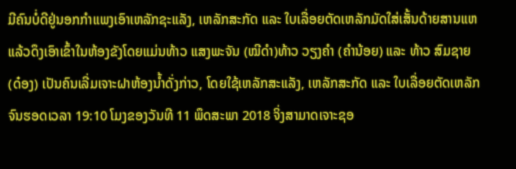ມີຄົນບໍ່ດີຢູ່ນອກກຳແພງເອົາເຫລັກຊະແລັງ, ເຫລັກສະກັດ ແລະ ໃບເລື່ອຍຕັດເຫລັກມັດໃສ່ເສັ້ນດ້າຍສານແຫແລ້ວດຶງເອົາເຂົ້າໃນຫ້ອງຂັງໂດຍແມ່ນທ້າວ ແສງພະຈັນ (ໝີດຳ)ທ້າວ ວຽງຄຳ (ຄຳນ້ອຍ) ແລະ ທ້າວ ສົມຊາຍ (ດ໋ອງ) ເປັນຄົນເລີ່ມເຈາະຝາຫ້ອງນໍ້າດັ່ງກ່າວ, ໂດຍໃຊ້ເຫລັກສະແລັງ, ເຫລັກສະກັດ ແລະ ໃບເລື່ອຍຕັດເຫລັກ ຈົນຮອດເວລາ 19:10 ໂມງຂອງວັນທີ 11 ພຶດສະພາ 2018 ຈິ່ງສາມາດເຈາະຊອ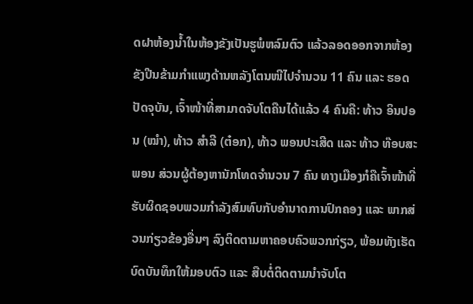ດຝາຫ້ອງນໍ້າໃນຫ້ອງຂັງເປັນຮູພໍຫລົມຕົວ ແລ້ວລອດອອກຈາກຫ້ອງຂັງປີນຂ້າມກຳແພງດ້ານຫລັງໂຕນໜີໄປຈຳນວນ 11 ຄົນ ແລະ ຮອດປັດຈຸບັນ, ເຈົ້າໜ້າທີ່ສາມາດຈັບໂຕຄືນໄດ້ແລ້ວ 4 ຄົນຄື: ທ້າວ ອິນປອນ (ໝຳ), ທ້າວ ສຳລີ (ຕ໋ອກ), ທ້າວ ພອນປະເສີດ ແລະ ທ້າວ ທ໊ອບສະພອນ ສ່ວນຜູ້ຕ້ອງຫານັກໂທດຈຳນວນ 7 ຄົນ ທາງເມືອງກໍຄືເຈົ້າໜ້າທີ່ຮັບຜິດຊອບພວມກໍາລັງສົມທົບກັບອໍານາດການປົກຄອງ ແລະ ພາກສ່ວນກ່ຽວຂ້ອງອື່ນໆ ລົງຕິດຕາມຫາຄອບຄົວພວກກ່ຽວ, ພ້ອມທັງເຮັດບົດບັນທຶກໃຫ້ມອບຕົວ ແລະ ສືບຕໍ່ຕິດຕາມນຳຈັບໂຕ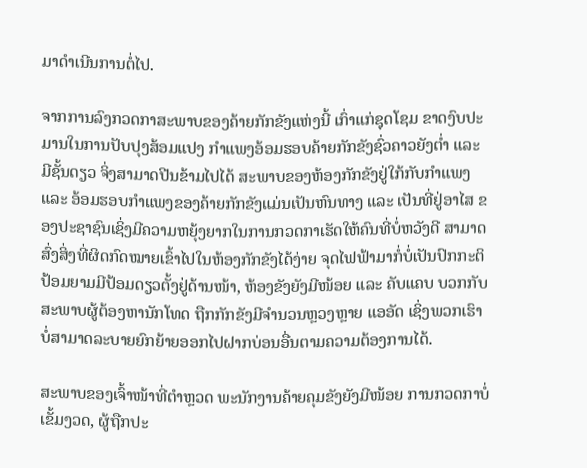ມາດໍາເນີນການຕໍ່ໄປ.

ຈາກການລົງກວດກາສະພາບຂອງຄ້າຍກັກຂັງແຫ່ງນີ້ ເກົ່າແກ່ຊຸດໂຊມ ຂາດງົບປະມານໃນການປັບປຸງສ້ອມແປງ ກຳແພງອ້ອມຮອບຄ້າຍກັກຂັງຊົ່ວຄາວຍັງຕໍ່າ ແລະ ມີຊັ້ນດຽວ ຈິ່ງສາມາດປີນຂ້າມໄປໄດ້ ສະພາບຂອງຫ້ອງກັກຂັງຢູ່ໃກ້ກັບກຳແພງ ແລະ ອ້ອມຮອບກຳແພງຂອງຄ້າຍກັກຂັງແມ່ນເປັນຫົນທາງ ແລະ ເປັນທີ່ຢູ່ອາໄສ ຂອງປະຊາຊົນເຊິ່ງມີຄວາມຫຍຸ້ງຍາກໃນການກວດກາເຮັດໃຫ້ຄົນທີ່ບໍ່ຫວັງດີ ສາມາດສົ່ງສິ່ງທີ່ຜິດກົດໝາຍເຂົ້າໄປໃນຫ້ອງກັກຂັງໄດ້ງ່າຍ ຈຸດໄຟຟ້າມາກໍ່ບໍ່ເປັນປົກກະຕິ ປ້ອມຍາມມີປ້ອມດຽວຕັ້ງຢູ່ດ້ານໜ້າ, ຫ້ອງຂັງຍັງມີໜ້ອຍ ແລະ ຄັບແຄບ ບວກກັບສະພາບຜູ້ຕ້ອງຫານັກໂທດ ຖືກກັກຂັງມີຈຳນວນຫຼວງຫຼາຍ ແອອັດ ເຊິ່ງພວກເຮົາບໍ່ສາມາດລະບາຍຍົກຍ້າຍອອກໄປຝາກບ່ອນອື່ນຕາມຄວາມຕ້ອງການໄດ້.

ສະພາບຂອງເຈົ້າໜ້າທີ່ຕຳຫຼວດ ພະນັກງານຄ້າຍຄຸມຂັງຍັງມີໜ້ອຍ ການກວດກາບໍ່ເຂັ້ມງວດ, ຜູ້ຖືກປະ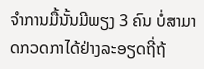ຈຳການມື້ນັ້ນມີພຽງ 3 ຄົນ ບໍ່ສາມາດກວດກາໄດ້ຢ່າງລະອຽດຖີ່ຖ້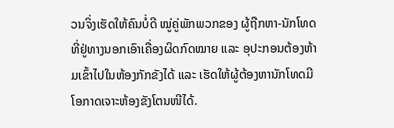ວນຈິ່ງເຮັດໃຫ້ຄົນບໍ່ດີ ໝູ່ຄູ່ພັກພວກຂອງ ຜູ້ຖືກຫາ-ນັກໂທດ ທີ່ຢູ່ທາງນອກເອົາເຄື່ອງຜິດກົດໝາຍ ແລະ ອຸປະກອນຕ້ອງຫ້າມເຂົ້າໄປໃນຫ້ອງກັກຂັງໄດ້ ແລະ ເຮັດໃຫ້ຜູ້ຕ້ອງຫານັກໂທດມີໂອກາດເຈາະຫ້ອງຂັງໂຕນໜີໄດ້.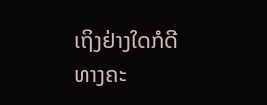ເຖິງຢ່າງໃດກໍດີ ທາງຄະ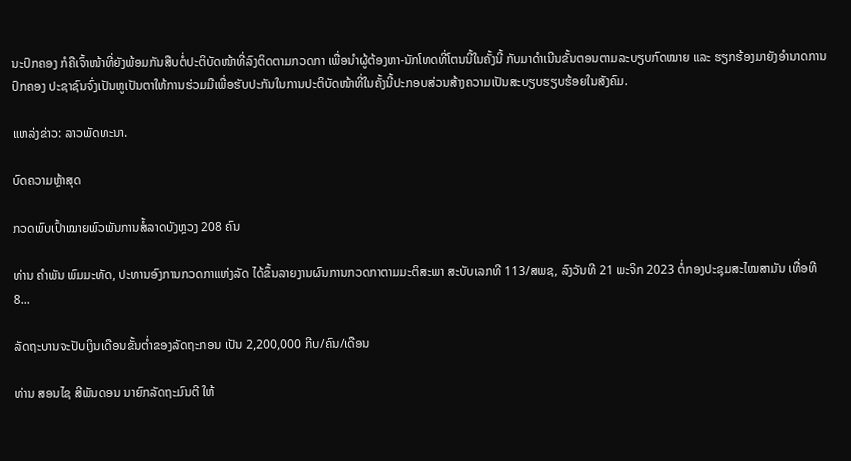ນະປົກຄອງ ກໍຄືເຈົ້າໜ້າທີ່ຍັງພ້ອມກັນສືບຕໍ່ປະຕິບັດໜ້າທີ່ລົງຕິດຕາມກວດກາ ເພື່ອນໍາຜູ້ຕ້ອງຫາ-ນັກໂທດທີ່ໂຕນນີ້ໃນຄັ້ງນີ້ ກັບມາດໍາເນີນຂັ້ນຕອນຕາມລະບຽບກົດໝາຍ ແລະ ຮຽກຮ້ອງມາຍັງອໍານາດການປົກຄອງ ປະຊາຊົນຈົ່ງເປັນຫູເປັນຕາໃຫ້ການຮ່ວມມືເພື່ອຮັບປະກັນໃນການປະຕິບັດໜ້າທີ່ໃນຄັ້ງນີ້ປະກອບສ່ວນສ້າງຄວາມເປັນສະບຽບຮຽບຮ້ອຍໃນສັງຄົມ.

ແຫລ່ງຂ່າວ: ລາວພັດທະນາ.

ບົດຄວາມຫຼ້າສຸດ

ກວດພົບເປົ້າໝາຍພົວພັນການສໍ້ລາດບັງຫຼວງ 208 ຄົນ

ທ່ານ ຄໍາພັນ ພົມມະທັດ, ປະທານອົງການກວດກາແຫ່ງລັດ ໄດ້ຂຶ້ນລາຍງານຜົນການກວດກາຕາມມະຕິສະພາ ສະບັບເລກທີ 113/ສພຊ, ລົງວັນທີ 21 ພະຈິກ 2023 ຕໍ່ກອງປະຊຸມສະໄໝສາມັນ ເທື່ອທີ 8...

ລັດຖະບານຈະປັບເງິນເດືອນຂັ້ນຕໍ່າຂອງລັດຖະກອນ ເປັນ 2,200,000 ກີບ/ຄົນ/ເດືອນ

ທ່ານ ສອນໄຊ ສີພັນດອນ ນາຍົກລັດຖະມົນຕີ ໃຫ້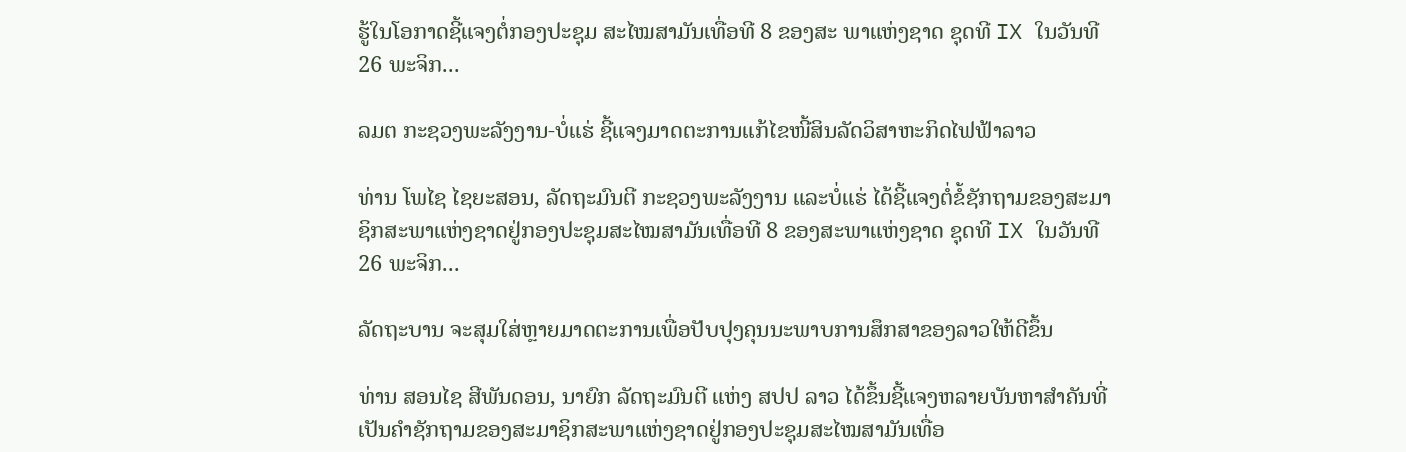ຮູ້ໃນໂອກາດຊີ້ແຈງຕໍ່ກອງປະຊຸມ ສະໄໝສາມັນເທື່ອທີ 8 ຂອງສະ ພາແຫ່ງຊາດ ຊຸດທີ IX ໃນວັນທີ 26 ພະຈິກ...

ລມຕ ກະຊວງພະລັງງານ-ບໍ່ແຮ່ ຊີ້ແຈງມາດຕະການແກ້ໄຂໜີ້ສິນລັດວິສາຫະກິດໄຟຟ້າລາວ

ທ່ານ ໂພໄຊ ໄຊຍະສອນ, ລັດຖະມົນຕີ ກະຊວງພະລັງງານ ແລະບໍ່ແຮ່ ໄດ້ຊີ້ແຈງຕໍ່ຂໍ້ຊັກຖາມຂອງສະມາຊິກສະພາແຫ່ງຊາດຢູ່ກອງປະຊຸມສະໄໝສາມັນເທື່ອທີ 8 ຂອງສະພາແຫ່ງຊາດ ຊຸດທີ IX ໃນວັນທີ 26 ພະຈິກ...

ລັດຖະບານ ຈະສຸມໃສ່ຫຼາຍມາດຕະການເພື່ອປັບປຸງຄຸນນະພາບການສຶກສາຂອງລາວໃຫ້ດີຂຶ້ນ

ທ່ານ ສອນໄຊ ສີພັນດອນ, ນາຍົກ ລັດຖະມົນຕີ ແຫ່ງ ສປປ ລາວ ໄດ້ຂຶ້ນຊີ້ແຈງຫລາຍບັນຫາສໍາຄັນທີ່ເປັນຄໍາຊັກຖາມຂອງສະມາຊິກສະພາແຫ່ງຊາດຢູ່ກອງປະຊຸມສະໄໝສາມັນເທື່ອ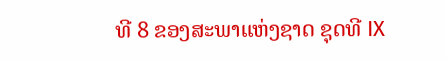ທີ 8 ຂອງສະພາແຫ່ງຊາດ ຊຸດທີ IX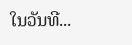ໃນວັນທີ...